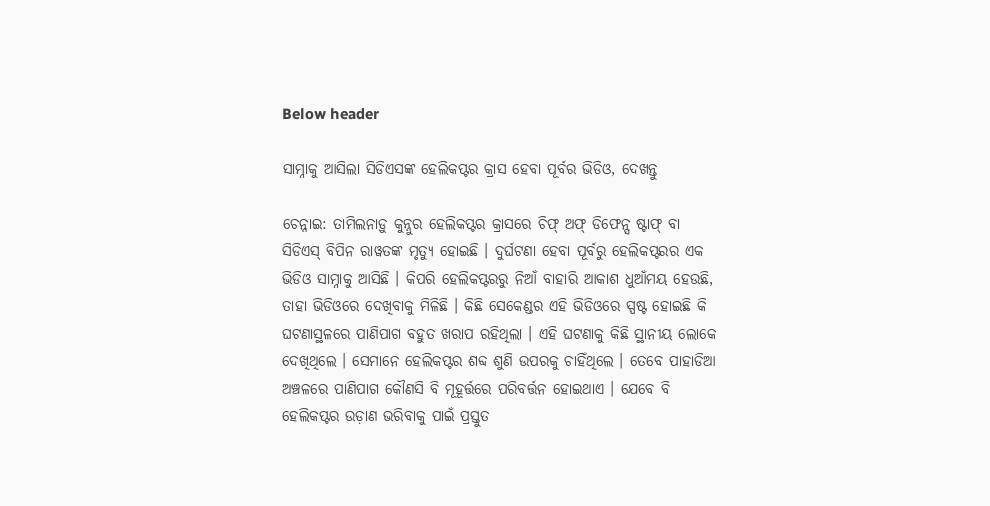Below header

ସାମ୍ନାକୁ ଆସିଲା ସିଡିଏସଙ୍କ ହେଲିକପ୍ଟର କ୍ରାସ ହେବା ପୂର୍ବର ଭିଡିଓ, ଦେଖନ୍ତୁ

ଚେନ୍ନାଇ: ତାମିଲନାଡ଼ୁ କୁନ୍ନୁର ହେଲିକପ୍ଟର କ୍ରାସରେ ଚିଫ୍ ଅଫ୍ ଡିଫେନ୍ସ ଷ୍ଟାଫ୍ ବା ସିଡିଏସ୍ ବିପିନ ରାୱତଙ୍କ ମୃତ୍ୟୁ ହୋଇଛି । ଦୁର୍ଘଟଣା ହେବା ପୂର୍ବରୁ ହେଲିକପ୍ଟରର ଏକ ଭିଡିଓ ସାମ୍ନାକୁ ଆସିଛି । କିପରି ହେଲିକପ୍ଟରରୁ ନିଆଁ ବାହାରି ଆକାଶ ଧୁଆଁମୟ ହେଉଛି, ତାହା ଭିଡିଓରେ ଦେଖିବାକୁ ମିଳିଛି । କିଛି ସେକେଣ୍ଡର ଏହି ଭିଡିଓରେ ସ୍ପଷ୍ଟ ହୋଇଛି କି ଘଟଣାସ୍ଥଳରେ ପାଣିପାଗ ବହୁତ ଖରାପ ରହିଥିଲା । ଏହି ଘଟଣାକୁ କିଛି ସ୍ଥାନୀୟ ଲୋକେ ଦେଖିଥିଲେ । ସେମାନେ ହେଲିକପ୍ଟର ଶବ୍ଦ ଶୁଣି ଉପରକୁ ଚାହିଁଥିଲେ । ତେବେ ପାହାଡିଆ ଅଞ୍ଚଳରେ ପାଣିପାଗ କୌଣସି ବି ମୂହୂର୍ତ୍ତରେ ପରିବର୍ତ୍ତନ ହୋଇଥାଏ । ଯେବେ ବି ହେଲିକପ୍ଟର ଉଡ଼ାଣ ଭରିବାକୁ ପାଇଁ ପ୍ରସ୍ତୁତ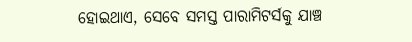ହୋଇଥାଏ, ସେବେ ସମସ୍ତ ପାରାମିଟର୍ସକୁ ଯାଞ୍ଚ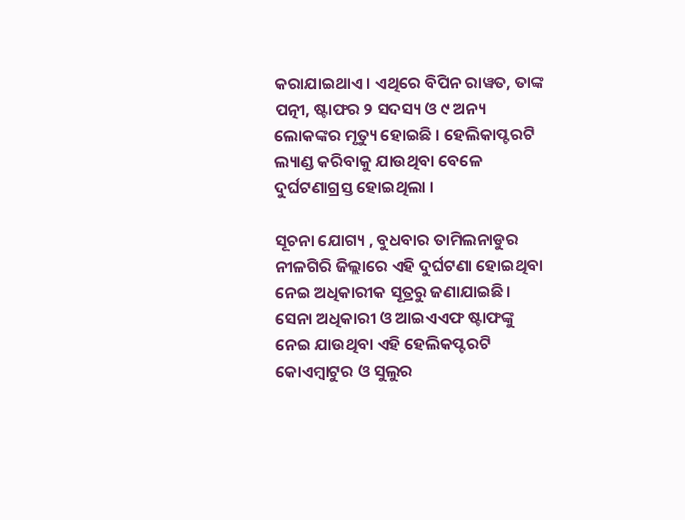କରାଯାଇଥାଏ। ଏଥିରେ ବିପିନ ରାୱତ, ତାଙ୍କ ପତ୍ନୀ, ଷ୍ଟାଫର ୨ ସଦସ୍ୟ ଓ ୯ ଅନ୍ୟ ଲୋକଙ୍କର ମୃତ୍ୟୁ ହୋଇଛି । ହେଲିକାପ୍ଟରଟି ଲ୍ୟାଣ୍ଡ କରିବାକୁ ଯାଉଥିବା ବେଳେ ଦୁର୍ଘଟଣାଗ୍ରସ୍ତ ହୋଇଥିଲା ।

ସୂଚନା ଯୋଗ୍ୟ , ବୁଧବାର ତାମିଲନାଡୁର ନୀଳଗିରି ଜିଲ୍ଲାରେ ଏହି ଦୁର୍ଘଟଣା ହୋଇଥିବା ନେଇ ଅଧିକାରୀକ ସୂତ୍ରରୁ ଜଣାଯାଇଛି । ସେନା ଅଧିକାରୀ ଓ ଆଇଏଏଫ ଷ୍ଟାଫଙ୍କୁ ନେଇ ଯାଉଥିବା ଏହି ହେଲିକପ୍ଟରଟି କୋଏମ୍ବାଟୁର ଓ ସୁଲୁର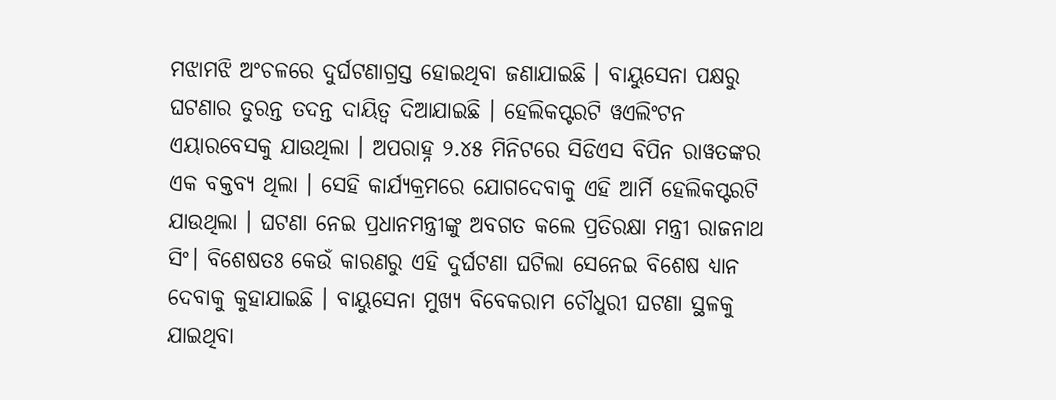ମଝାମଝି ଅଂଚଳରେ ଦୁର୍ଘଟଣାଗ୍ରସ୍ତ ହୋଇଥିବା ଜଣାଯାଇଛି । ବାୟୁସେନା ପକ୍ଷରୁ ଘଟଣାର ତୁରନ୍ତ ତଦନ୍ତ ଦାୟିତ୍ୱ ଦିଆଯାଇଛି । ହେଲିକପ୍ଟରଟି ୱଏଲିଂଟନ ଏୟାରବେସକୁ ଯାଉଥିଲା । ଅପରାହ୍ନ ୨.୪୫ ମିନିଟରେ ସିଡିଏସ ବିପିନ ରାୱତଙ୍କର ଏକ ବକ୍ତବ୍ୟ ଥିଲା । ସେହି କାର୍ଯ୍ୟକ୍ରମରେ ଯୋଗଦେବାକୁ ଏହି ଆର୍ମି ହେଲିକପ୍ଟରଟି ଯାଉଥିଲା । ଘଟଣା ନେଇ ପ୍ରଧାନମନ୍ତ୍ରୀଙ୍କୁ ଅବଗତ କଲେ ପ୍ରତିରକ୍ଷା ମନ୍ତ୍ରୀ ରାଜନାଥ ସିଂ। ବିଶେଷତଃ କେଉଁ କାରଣରୁ ଏହି ଦୁର୍ଘଟଣା ଘଟିଲା ସେନେଇ ବିଶେଷ ଧ୍ୟାନ ଦେବାକୁ କୁହାଯାଇଛି । ବାୟୁସେନା ମୁଖ୍ୟ ବିବେକରାମ ଚୌଧୁରୀ ଘଟଣା ସ୍ଥଳକୁ ଯାଇଥିବା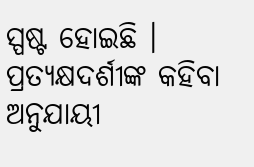ସ୍ପଷ୍ଟ ହୋଇଛି । ପ୍ରତ୍ୟକ୍ଷଦର୍ଶୀଙ୍କ କହିବା ଅନୁଯାୟୀ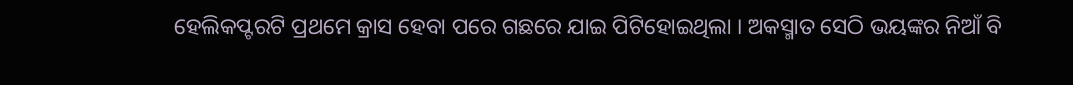ହେଲିକପ୍ଟରଟି ପ୍ରଥମେ କ୍ରାସ ହେବା ପରେ ଗଛରେ ଯାଇ ପିଟିହୋଇଥିଲା । ଅକସ୍ମାତ ସେଠି ଭୟଙ୍କର ନିଆଁ ବି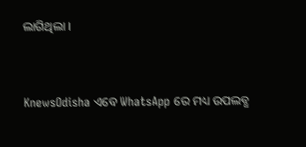ଲାଗିଥିଲା ।


KnewsOdisha ଏବେ WhatsApp ରେ ମଧ୍ୟ ଉପଲବ୍ଧ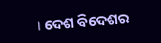। ଦେଶ ବିଦେଶର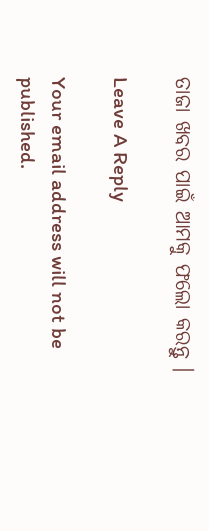ତାଜା ଖବର ପାଇଁ ଆମକୁ ଫଲୋ କରନ୍ତୁ ।

Leave A Reply

Your email address will not be published.